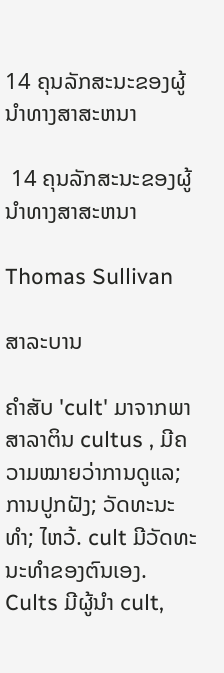14 ຄຸນລັກສະນະຂອງຜູ້ນໍາທາງສາສະຫນາ

 14 ຄຸນລັກສະນະຂອງຜູ້ນໍາທາງສາສະຫນາ

Thomas Sullivan

ສາລະບານ

ຄຳສັບ 'cult' ມາຈາກພາສາລາຕິນ cultus , ມີຄວາມໝາຍວ່າການດູແລ; ການປູກຝັງ; ວັດທະນະທໍາ; ໄຫວ້. cult ມີວັດທະນະທໍາຂອງຕົນເອງ. Cults ມີຜູ້ນໍາ cult,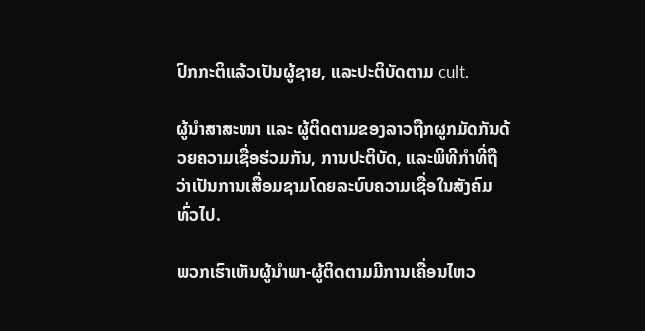ປົກກະຕິແລ້ວເປັນຜູ້ຊາຍ, ແລະປະຕິບັດຕາມ cult.

ຜູ້ນຳສາສະໜາ ແລະ ຜູ້ຕິດຕາມຂອງລາວຖືກຜູກມັດກັນດ້ວຍຄວາມເຊື່ອຮ່ວມກັນ, ການປະຕິບັດ, ແລະພິທີກຳທີ່ຖືວ່າເປັນການເສື່ອມຊາມໂດຍລະບົບຄວາມເຊື່ອໃນສັງຄົມທົ່ວໄປ.

ພວກເຮົາເຫັນຜູ້ນຳພາ-ຜູ້ຕິດຕາມມີການເຄື່ອນໄຫວ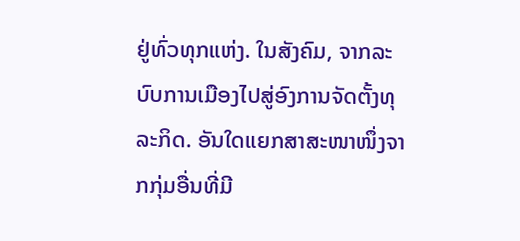ຢູ່ທົ່ວທຸກແຫ່ງ. ໃນສັງຄົມ, ຈາກລະບົບການເມືອງໄປສູ່ອົງການຈັດຕັ້ງທຸລະກິດ. ອັນໃດແຍກສາສະໜາໜຶ່ງຈາກກຸ່ມອື່ນທີ່ມີ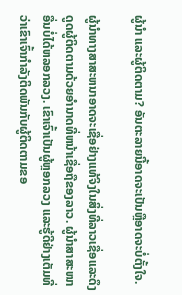ຜູ້ນຳ ແລະຜູ້ຕິດຕາມ? ອັນຕະລາຍນີ້ອາດຈະເປັນຫຼືອາດຈະບໍ່ຕັ້ງໃຈ.

ຜູ້ນໍາທາງສາສະຫນາອາດຈະເຊື່ອຢ່າງແທ້ຈິງໃນສິ່ງທີ່ລາວເຊື່ອແລະດຶງດູດຜູ້ຕິດຕາມດ້ວຍອໍານາດທີ່ຫນ້າເຊື່ອຖືຂອງລາວ. ຜູ້ນໍາສາສະໜາອື່ນບໍ່ໄດ້ຫລອກລວງ. ເຂົາເຈົ້າເປັນຜູ້ຫຼອກລວງ ແລະຮູ້ດີຢ່າງເຕັມທີ່ວ່າເຂົາເຈົ້າກໍາລັງຕິດພັນກັບຜູ້ຕິດຕາມຂອ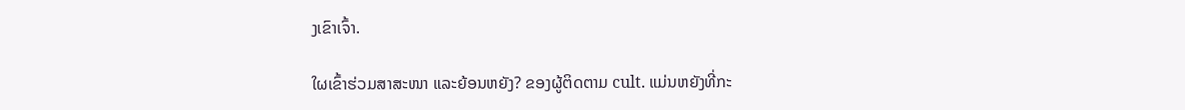ງເຂົາເຈົ້າ.

ໃຜເຂົ້າຮ່ວມສາສະໜາ ແລະຍ້ອນຫຍັງ? ຂອງຜູ້ຕິດຕາມ cult. ແມ່ນຫຍັງທີ່ກະ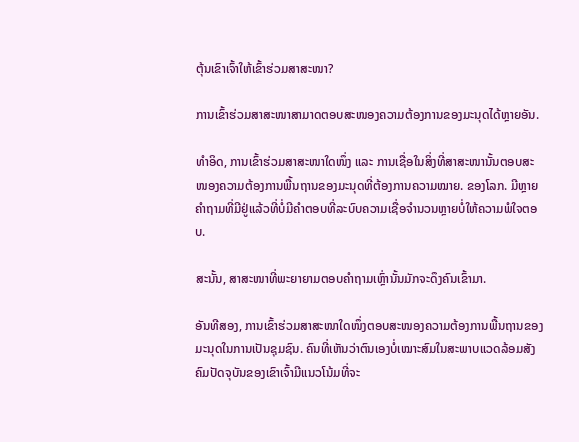ຕຸ້ນເຂົາເຈົ້າໃຫ້ເຂົ້າຮ່ວມສາສະໜາ?

ການເຂົ້າຮ່ວມສາສະໜາສາມາດຕອບສະໜອງຄວາມຕ້ອງການຂອງມະນຸດໄດ້ຫຼາຍອັນ.

ທຳອິດ, ການເຂົ້າຮ່ວມສາສະໜາໃດໜຶ່ງ ແລະ ການເຊື່ອໃນສິ່ງທີ່ສາສະໜານັ້ນຕອບສະໜອງຄວາມຕ້ອງການພື້ນຖານຂອງມະນຸດທີ່ຕ້ອງການຄວາມໝາຍ. ຂອງໂລກ. ມີຫຼາຍຄໍາຖາມທີ່ມີຢູ່ແລ້ວທີ່ບໍ່ມີຄໍາຕອບທີ່ລະບົບຄວາມເຊື່ອຈໍານວນຫຼາຍບໍ່ໃຫ້ຄວາມພໍໃຈຕອບ.

ສະນັ້ນ, ສາສະໜາທີ່ພະຍາຍາມຕອບຄຳຖາມເຫຼົ່ານັ້ນມັກຈະດຶງຄົນເຂົ້າມາ.

ອັນທີສອງ, ການເຂົ້າຮ່ວມສາສະໜາໃດໜຶ່ງຕອບສະໜອງຄວາມຕ້ອງການພື້ນຖານຂອງມະນຸດໃນການເປັນຊຸມຊົນ. ຄົນທີ່ເຫັນວ່າຕົນເອງບໍ່ເໝາະສົມໃນສະພາບແວດລ້ອມສັງຄົມປັດຈຸບັນຂອງເຂົາເຈົ້າມີແນວໂນ້ມທີ່ຈະ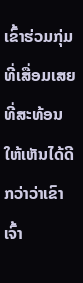ເຂົ້າຮ່ວມກຸ່ມທີ່ເສື່ອມເສຍທີ່ສະທ້ອນໃຫ້ເຫັນໄດ້ດີກວ່າວ່າເຂົາເຈົ້າ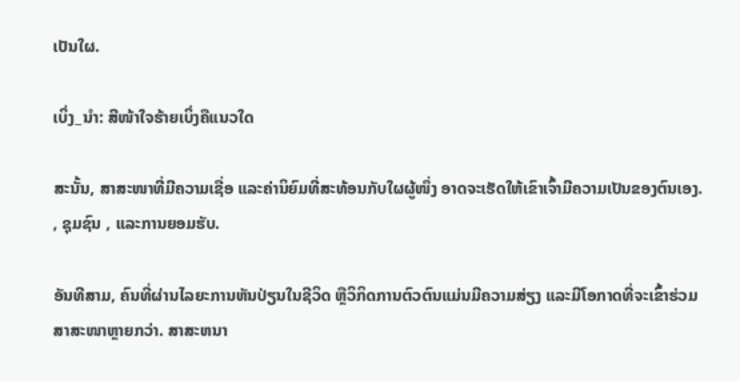ເປັນໃຜ.

ເບິ່ງ_ນຳ: ສີໜ້າໃຈຮ້າຍເບິ່ງຄືແນວໃດ

ສະນັ້ນ, ສາສະໜາທີ່ມີຄວາມເຊື່ອ ແລະຄ່ານິຍົມທີ່ສະທ້ອນກັບໃຜຜູ້ໜຶ່ງ ອາດຈະເຮັດໃຫ້ເຂົາເຈົ້າມີຄວາມເປັນຂອງຕົນເອງ. , ຊຸມຊົນ , ແລະການຍອມຮັບ.

ອັນທີສາມ, ຄົນທີ່ຜ່ານໄລຍະການຫັນປ່ຽນໃນຊີວິດ ຫຼືວິກິດການຕົວຕົນແມ່ນມີຄວາມສ່ຽງ ແລະມີໂອກາດທີ່ຈະເຂົ້າຮ່ວມສາສະໜາຫຼາຍກວ່າ. ສາສະຫນາ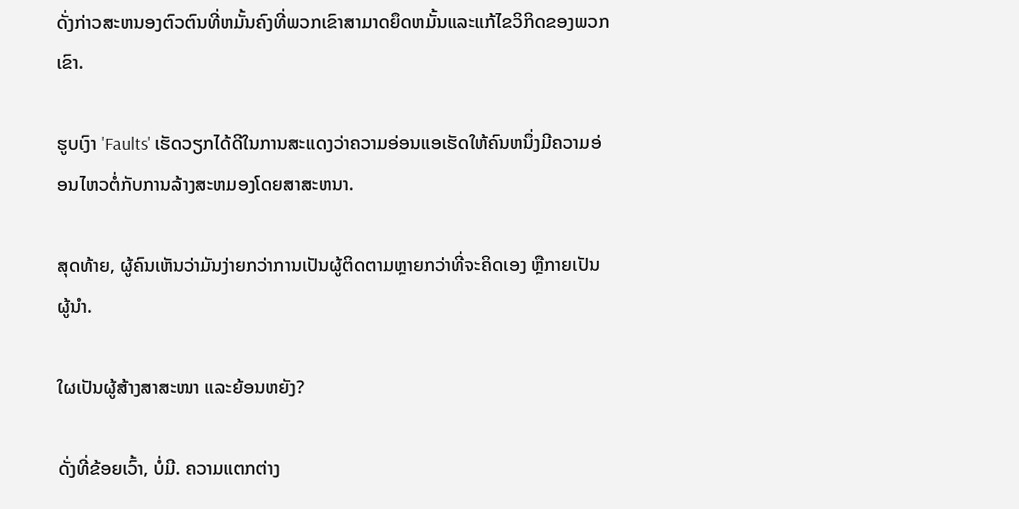ດັ່ງກ່າວສະຫນອງຕົວຕົນທີ່ຫມັ້ນຄົງທີ່ພວກເຂົາສາມາດຍຶດຫມັ້ນແລະແກ້ໄຂວິກິດຂອງພວກເຂົາ.

ຮູບເງົາ 'Faults' ເຮັດວຽກໄດ້ດີໃນການສະແດງວ່າຄວາມອ່ອນແອເຮັດໃຫ້ຄົນຫນຶ່ງມີຄວາມອ່ອນໄຫວຕໍ່ກັບການລ້າງສະຫມອງໂດຍສາສະຫນາ.

ສຸດທ້າຍ, ຜູ້ຄົນເຫັນວ່າມັນງ່າຍກວ່າການເປັນຜູ້ຕິດຕາມຫຼາຍກວ່າທີ່ຈະຄິດເອງ ຫຼືກາຍເປັນຜູ້ນໍາ.

ໃຜເປັນຜູ້ສ້າງສາສະໜາ ແລະຍ້ອນຫຍັງ?

ດັ່ງທີ່ຂ້ອຍເວົ້າ, ບໍ່ມີ. ຄວາມແຕກຕ່າງ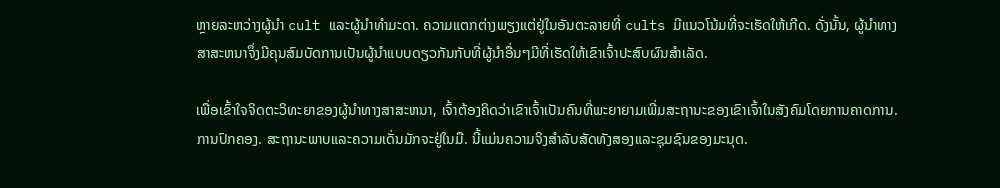ຫຼາຍລະຫວ່າງຜູ້ນໍາ cult ແລະຜູ້ນໍາທໍາມະດາ. ຄວາມແຕກຕ່າງພຽງແຕ່ຢູ່ໃນອັນຕະລາຍທີ່ cults ມີແນວໂນ້ມທີ່ຈະເຮັດໃຫ້ເກີດ. ດັ່ງນັ້ນ, ຜູ້ນໍາທາງສາສະຫນາຈຶ່ງມີຄຸນສົມບັດການເປັນຜູ້ນໍາແບບດຽວກັນກັບທີ່ຜູ້ນໍາອື່ນໆມີທີ່ເຮັດໃຫ້ເຂົາເຈົ້າປະສົບຜົນສໍາເລັດ.

ເພື່ອເຂົ້າໃຈຈິດຕະວິທະຍາຂອງຜູ້ນໍາທາງສາສະຫນາ, ເຈົ້າຕ້ອງຄິດວ່າເຂົາເຈົ້າເປັນຄົນທີ່ພະຍາຍາມເພີ່ມສະຖານະຂອງເຂົາເຈົ້າໃນສັງຄົມໂດຍການຄາດການ. ການປົກຄອງ. ສະຖານະພາບແລະຄວາມເດັ່ນມັກຈະຢູ່ໃນມື. ນີ້ແມ່ນຄວາມຈິງສໍາລັບສັດທັງສອງແລະຊຸມຊົນຂອງມະນຸດ.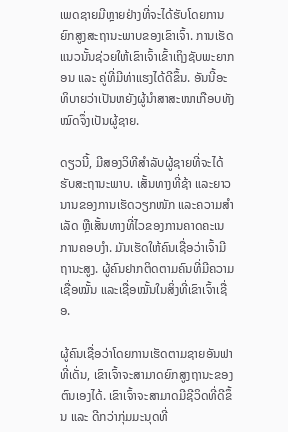ເພດຊາຍມີຫຼາຍຢ່າງທີ່ຈະໄດ້ຮັບໂດຍການຍົກສູງສະຖານະພາບຂອງເຂົາເຈົ້າ. ການເຮັດແນວນັ້ນຊ່ວຍໃຫ້ເຂົາເຈົ້າເຂົ້າເຖິງຊັບພະຍາກອນ ແລະ ຄູ່ທີ່ມີທ່າແຮງໄດ້ດີຂຶ້ນ. ອັນນີ້ອະທິບາຍວ່າເປັນຫຍັງຜູ້ນໍາສາສະໜາເກືອບທັງໝົດຈຶ່ງເປັນຜູ້ຊາຍ.

ດຽວນີ້, ມີສອງວິທີສຳລັບຜູ້ຊາຍທີ່ຈະໄດ້ຮັບສະຖານະພາບ. ເສັ້ນທາງທີ່ຊ້າ ແລະຍາວນານຂອງການເຮັດວຽກໜັກ ແລະຄວາມສໍາເລັດ ຫຼືເສັ້ນທາງທີ່ໄວຂອງການຄາດຄະເນການຄອບງໍາ. ມັນເຮັດໃຫ້ຄົນເຊື່ອວ່າເຈົ້າມີຖານະສູງ. ຜູ້ຄົນຢາກຕິດຕາມຄົນທີ່ມີຄວາມເຊື່ອໝັ້ນ ແລະເຊື່ອໝັ້ນໃນສິ່ງທີ່ເຂົາເຈົ້າເຊື່ອ.

ຜູ້ຄົນເຊື່ອວ່າໂດຍການເຮັດຕາມຊາຍອັນຟາທີ່ເດັ່ນ, ເຂົາເຈົ້າຈະສາມາດຍົກສູງຖານະຂອງຕົນເອງໄດ້. ເຂົາເຈົ້າຈະສາມາດມີຊີວິດທີ່ດີຂຶ້ນ ແລະ ດີກວ່າກຸ່ມມະນຸດທີ່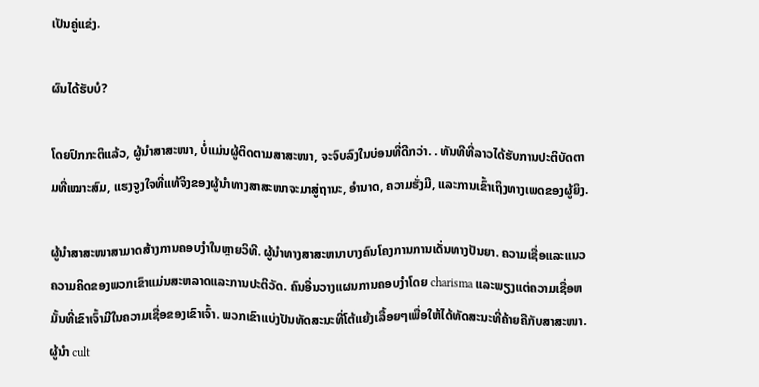ເປັນຄູ່ແຂ່ງ.

ຜົນໄດ້ຮັບບໍ?

ໂດຍປົກກະຕິແລ້ວ, ຜູ້ນໍາສາສະໜາ, ບໍ່ແມ່ນຜູ້ຕິດຕາມສາສະໜາ, ຈະຈົບລົງໃນບ່ອນທີ່ດີກວ່າ. . ທັນທີທີ່ລາວໄດ້ຮັບການປະຕິບັດຕາມທີ່ເໝາະສົມ, ແຮງຈູງໃຈທີ່ແທ້ຈິງຂອງຜູ້ນໍາທາງສາສະໜາຈະມາສູ່ຖານະ, ອຳນາດ, ຄວາມຮັ່ງມີ, ແລະການເຂົ້າເຖິງທາງເພດຂອງຜູ້ຍິງ.

ຜູ້ນຳສາສະໜາສາມາດສ້າງການຄອບງຳໃນຫຼາຍວິທີ. ຜູ້ນໍາທາງສາສະຫນາບາງຄົນໂຄງການການເດັ່ນທາງປັນຍາ. ຄວາມເຊື່ອແລະແນວຄວາມຄິດຂອງພວກເຂົາແມ່ນສະຫລາດແລະການປະຕິວັດ. ຄົນອື່ນວາງແຜນການຄອບງໍາໂດຍ charisma ແລະພຽງແຕ່ຄວາມເຊື່ອຫມັ້ນທີ່ເຂົາເຈົ້າມີໃນຄວາມເຊື່ອຂອງເຂົາເຈົ້າ. ພວກເຂົາແບ່ງປັນທັດສະນະທີ່ໂຕ້ແຍ້ງເລື້ອຍໆເພື່ອໃຫ້ໄດ້ທັດສະນະທີ່ຄ້າຍຄືກັບສາສະໜາ. ຜູ້ນໍາ cult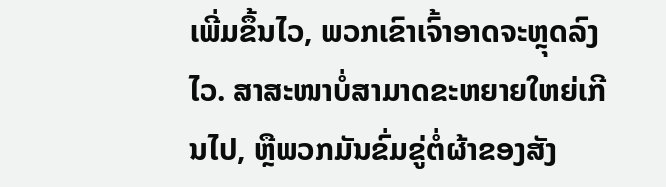ເພີ່ມຂຶ້ນໄວ, ພວກເຂົາເຈົ້າອາດຈະຫຼຸດລົງໄວ. ສາສະໜາບໍ່ສາມາດຂະຫຍາຍໃຫຍ່ເກີນໄປ, ຫຼືພວກມັນຂົ່ມຂູ່ຕໍ່ຜ້າຂອງສັງ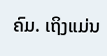ຄົມ. ເຖິງແມ່ນ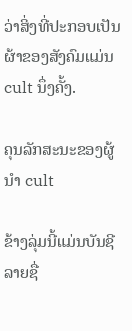ວ່າສິ່ງທີ່ປະກອບເປັນຜ້າຂອງສັງຄົມແມ່ນ cult ນຶ່ງຄັ້ງ.

ຄຸນລັກສະນະຂອງຜູ້ນໍາ cult

ຂ້າງລຸ່ມນີ້ແມ່ນບັນຊີລາຍຊື່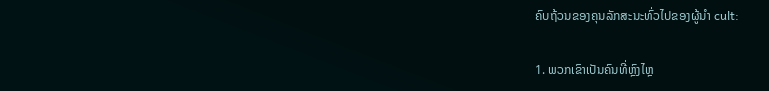ຄົບຖ້ວນຂອງຄຸນລັກສະນະທົ່ວໄປຂອງຜູ້ນໍາ cult:

1. ພວກເຂົາເປັນຄົນທີ່ຫຼົງໄຫຼ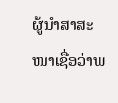ຜູ້ນຳສາສະໜາເຊື່ອວ່າພ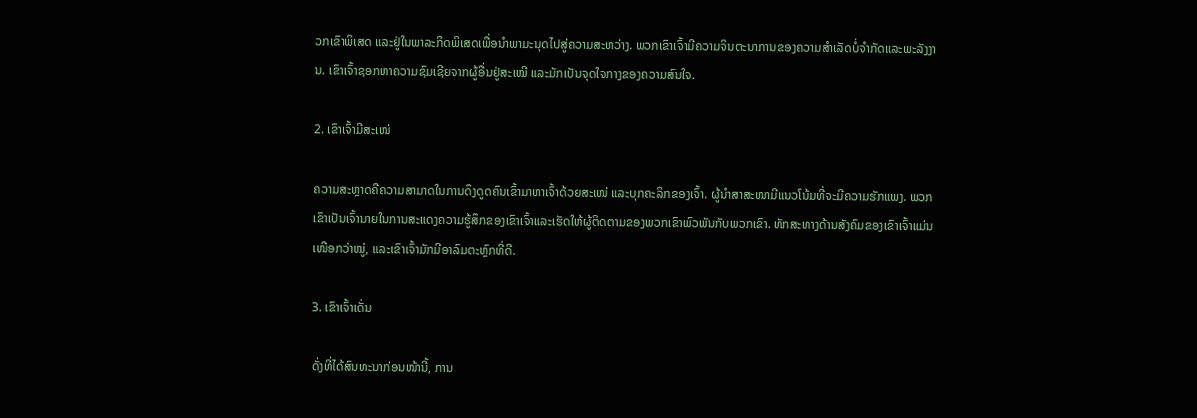ວກເຂົາພິເສດ ແລະຢູ່ໃນພາລະກິດພິເສດເພື່ອນຳພາມະນຸດໄປສູ່ຄວາມສະຫວ່າງ. ພວກເຂົາເຈົ້າມີຄວາມຈິນຕະນາການຂອງຄວາມສໍາເລັດບໍ່ຈໍາກັດແລະພະລັງງານ. ເຂົາເຈົ້າຊອກຫາຄວາມຊົມເຊີຍຈາກຜູ້ອື່ນຢູ່ສະເໝີ ແລະມັກເປັນຈຸດໃຈກາງຂອງຄວາມສົນໃຈ.

2. ເຂົາເຈົ້າມີສະເໜ່

ຄວາມສະຫຼາດຄືຄວາມສາມາດໃນການດຶງດູດຄົນເຂົ້າມາຫາເຈົ້າດ້ວຍສະເໜ່ ແລະບຸກຄະລິກຂອງເຈົ້າ. ຜູ້ນຳສາສະໜາມີແນວໂນ້ມທີ່ຈະມີຄວາມຮັກແພງ. ພວກເຂົາເປັນເຈົ້ານາຍໃນການສະແດງຄວາມຮູ້ສຶກຂອງເຂົາເຈົ້າແລະເຮັດໃຫ້ຜູ້ຕິດຕາມຂອງພວກເຂົາພົວພັນກັບພວກເຂົາ. ທັກສະທາງດ້ານສັງຄົມຂອງເຂົາເຈົ້າແມ່ນເໜືອກວ່າໝູ່, ແລະເຂົາເຈົ້າມັກມີອາລົມຕະຫຼົກທີ່ດີ.

3. ເຂົາເຈົ້າເດັ່ນ

ດັ່ງທີ່ໄດ້ສົນທະນາກ່ອນໜ້ານີ້, ການ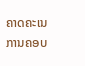ຄາດຄະເນການຄອບ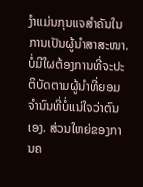ງຳແມ່ນກຸນແຈສຳຄັນໃນການເປັນຜູ້ນຳສາສະໜາ. ບໍ່ມີໃຜຕ້ອງການທີ່ຈະປະຕິບັດຕາມຜູ້ນໍາທີ່ຍອມຈໍານົນທີ່ບໍ່ແນ່ໃຈວ່າຕົນເອງ. ສ່ວນໃຫຍ່ຂອງການຄ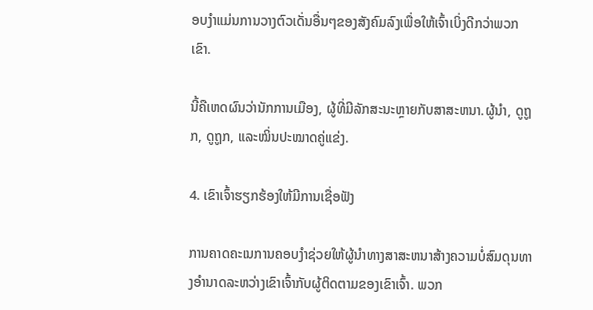ອບງໍາແມ່ນການວາງຕົວເດັ່ນອື່ນໆຂອງສັງຄົມລົງເພື່ອໃຫ້ເຈົ້າເບິ່ງດີກວ່າພວກເຂົາ.

ນີ້ຄືເຫດຜົນວ່ານັກການເມືອງ, ຜູ້ທີ່ມີລັກສະນະຫຼາຍກັບສາສະຫນາ.ຜູ້ນຳ, ດູຖູກ, ດູຖູກ, ແລະໝິ່ນປະໝາດຄູ່ແຂ່ງ.

4. ເຂົາເຈົ້າຮຽກຮ້ອງໃຫ້ມີການເຊື່ອຟັງ

ການຄາດຄະເນການຄອບງໍາຊ່ວຍໃຫ້ຜູ້ນໍາທາງສາສະຫນາສ້າງຄວາມບໍ່ສົມດຸນທາງອໍານາດລະຫວ່າງເຂົາເຈົ້າກັບຜູ້ຕິດຕາມຂອງເຂົາເຈົ້າ. ພວກ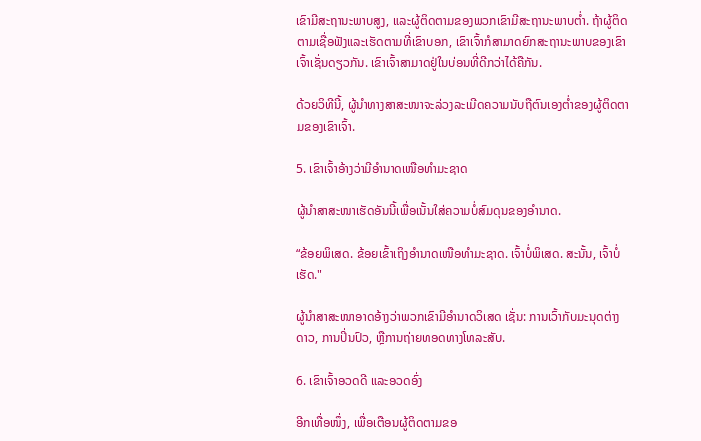ເຂົາມີສະຖານະພາບສູງ, ແລະຜູ້ຕິດຕາມຂອງພວກເຂົາມີສະຖານະພາບຕໍ່າ. ຖ້າຜູ້ຕິດຕາມເຊື່ອຟັງແລະເຮັດຕາມທີ່ເຂົາບອກ, ເຂົາເຈົ້າກໍສາມາດຍົກສະຖານະພາບຂອງເຂົາເຈົ້າເຊັ່ນດຽວກັນ. ເຂົາເຈົ້າສາມາດຢູ່ໃນບ່ອນທີ່ດີກວ່າໄດ້ຄືກັນ.

ດ້ວຍວິທີນີ້, ຜູ້ນໍາທາງສາສະໜາຈະລ່ວງລະເມີດຄວາມນັບຖືຕົນເອງຕໍ່າຂອງຜູ້ຕິດຕາມຂອງເຂົາເຈົ້າ.

5. ເຂົາເຈົ້າອ້າງວ່າມີອຳນາດເໜືອທຳມະຊາດ

ຜູ້ນຳສາສະໜາເຮັດອັນນີ້ເພື່ອເນັ້ນໃສ່ຄວາມບໍ່ສົມດຸນຂອງອຳນາດ.

“ຂ້ອຍພິເສດ. ຂ້ອຍເຂົ້າເຖິງອຳນາດເໜືອທຳມະຊາດ. ເຈົ້າບໍ່ພິເສດ. ສະນັ້ນ, ເຈົ້າບໍ່ເຮັດ."

ຜູ້ນຳສາສະໜາອາດອ້າງວ່າພວກເຂົາມີອຳນາດວິເສດ ເຊັ່ນ: ການເວົ້າກັບມະນຸດຕ່າງດາວ, ການປິ່ນປົວ, ຫຼືການຖ່າຍທອດທາງໂທລະສັບ.

6. ເຂົາເຈົ້າອວດດີ ແລະອວດອົ່ງ

ອີກເທື່ອໜຶ່ງ, ເພື່ອເຕືອນຜູ້ຕິດຕາມຂອ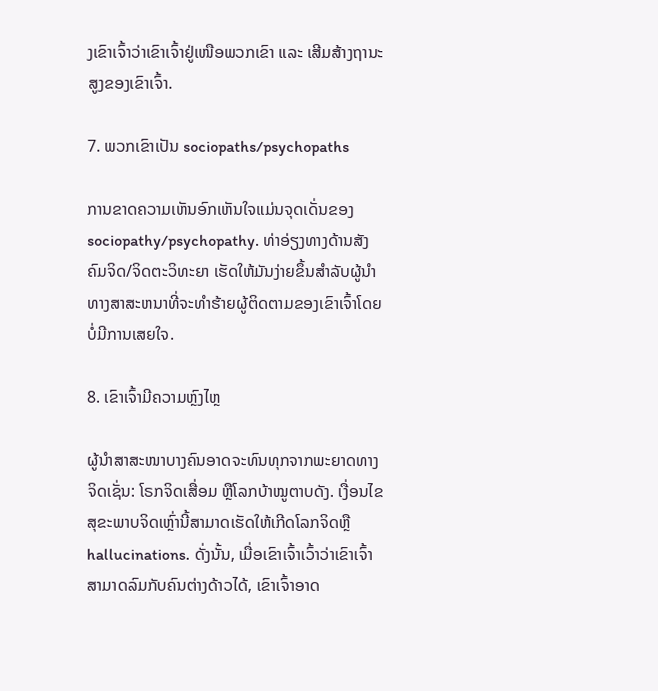ງເຂົາເຈົ້າວ່າເຂົາເຈົ້າຢູ່ເໜືອພວກເຂົາ ແລະ ເສີມສ້າງຖານະສູງຂອງເຂົາເຈົ້າ.

7. ພວກເຂົາເປັນ sociopaths/psychopaths

ການຂາດຄວາມເຫັນອົກເຫັນໃຈແມ່ນຈຸດເດັ່ນຂອງ sociopathy/psychopathy. ທ່າອ່ຽງທາງດ້ານສັງຄົມຈິດ/ຈິດຕະວິທະຍາ ເຮັດໃຫ້ມັນງ່າຍຂຶ້ນສໍາລັບຜູ້ນໍາທາງສາສະຫນາທີ່ຈະທໍາຮ້າຍຜູ້ຕິດຕາມຂອງເຂົາເຈົ້າໂດຍບໍ່ມີການເສຍໃຈ.

8. ເຂົາເຈົ້າມີຄວາມຫຼົງໄຫຼ

ຜູ້ນຳສາສະໜາບາງຄົນອາດຈະທົນທຸກຈາກພະຍາດທາງຈິດເຊັ່ນ: ໂຣກຈິດເສື່ອມ ຫຼືໂລກບ້າໝູຕາບດັງ. ເງື່ອນໄຂສຸຂະພາບຈິດເຫຼົ່ານີ້ສາມາດເຮັດໃຫ້ເກີດໂລກຈິດຫຼື hallucinations. ດັ່ງນັ້ນ, ເມື່ອເຂົາເຈົ້າເວົ້າວ່າເຂົາເຈົ້າສາມາດລົມກັບຄົນຕ່າງດ້າວໄດ້, ເຂົາເຈົ້າອາດ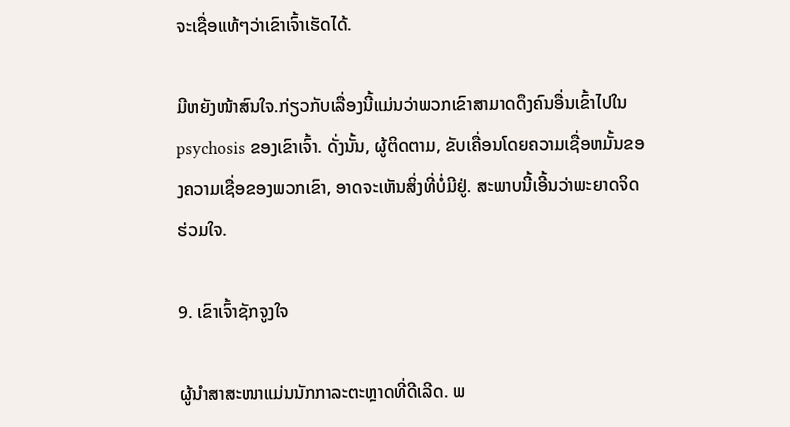ຈະເຊື່ອແທ້ໆວ່າເຂົາເຈົ້າເຮັດໄດ້.

ມີຫຍັງໜ້າສົນໃຈ.ກ່ຽວກັບເລື່ອງນີ້ແມ່ນວ່າພວກເຂົາສາມາດດຶງຄົນອື່ນເຂົ້າໄປໃນ psychosis ຂອງເຂົາເຈົ້າ. ດັ່ງນັ້ນ, ຜູ້ຕິດຕາມ, ຂັບເຄື່ອນໂດຍຄວາມເຊື່ອຫມັ້ນຂອງຄວາມເຊື່ອຂອງພວກເຂົາ, ອາດຈະເຫັນສິ່ງທີ່ບໍ່ມີຢູ່. ສະພາບນີ້ເອີ້ນວ່າພະຍາດຈິດຮ່ວມໃຈ.

9. ເຂົາເຈົ້າຊັກຈູງໃຈ

ຜູ້ນຳສາສະໜາແມ່ນນັກກາລະຕະຫຼາດທີ່ດີເລີດ. ພ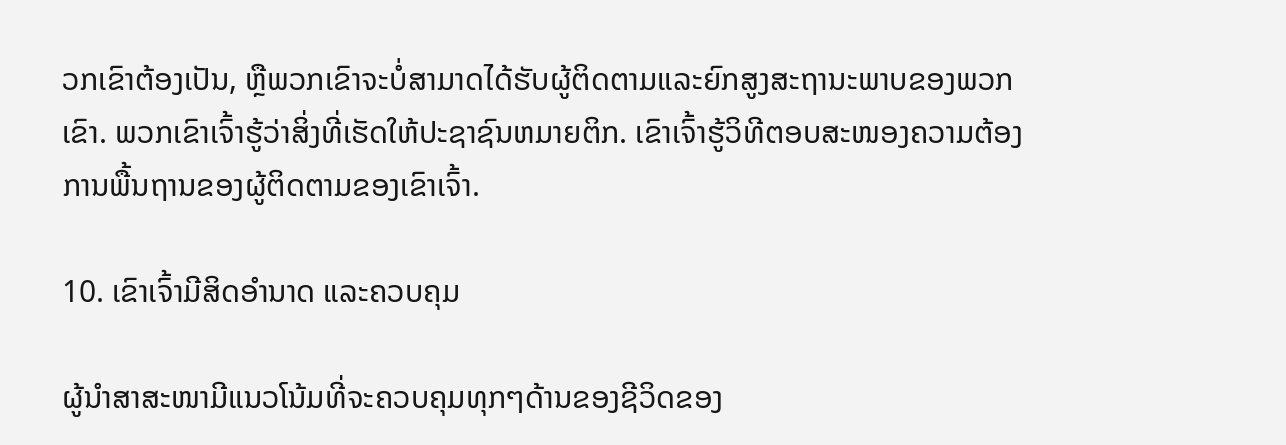ວກເຂົາຕ້ອງເປັນ, ຫຼືພວກເຂົາຈະບໍ່ສາມາດໄດ້ຮັບຜູ້ຕິດຕາມແລະຍົກສູງສະຖານະພາບຂອງພວກເຂົາ. ພວກເຂົາເຈົ້າຮູ້ວ່າສິ່ງທີ່ເຮັດໃຫ້ປະຊາຊົນຫມາຍຕິກ. ເຂົາເຈົ້າຮູ້ວິທີຕອບສະໜອງຄວາມຕ້ອງການພື້ນຖານຂອງຜູ້ຕິດຕາມຂອງເຂົາເຈົ້າ.

10. ເຂົາເຈົ້າມີສິດອຳນາດ ແລະຄວບຄຸມ

ຜູ້ນຳສາສະໜາມີແນວໂນ້ມທີ່ຈະຄວບຄຸມທຸກໆດ້ານຂອງຊີວິດຂອງ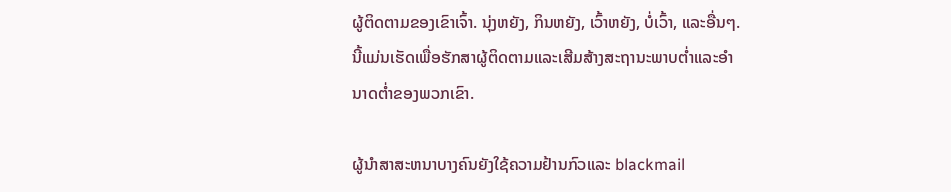ຜູ້ຕິດຕາມຂອງເຂົາເຈົ້າ. ນຸ່ງຫຍັງ, ກິນຫຍັງ, ເວົ້າຫຍັງ, ບໍ່ເວົ້າ, ແລະອື່ນໆ. ນີ້ແມ່ນເຮັດເພື່ອຮັກສາຜູ້ຕິດຕາມແລະເສີມສ້າງສະຖານະພາບຕ່ຳແລະອໍານາດຕ່ຳຂອງພວກເຂົາ.

ຜູ້ນໍາສາສະຫນາບາງຄົນຍັງໃຊ້ຄວາມຢ້ານກົວແລະ blackmail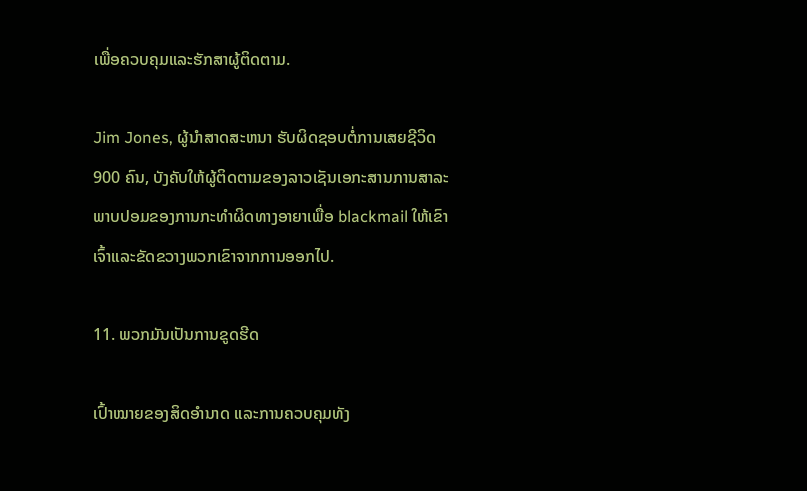ເພື່ອຄວບຄຸມແລະຮັກສາຜູ້ຕິດຕາມ.

Jim Jones, ຜູ້ນໍາສາດສະຫນາ ຮັບຜິດຊອບຕໍ່ການເສຍຊີວິດ 900 ຄົນ, ບັງຄັບໃຫ້ຜູ້ຕິດຕາມຂອງລາວເຊັນເອກະສານການສາລະພາບປອມຂອງການກະທໍາຜິດທາງອາຍາເພື່ອ blackmail ໃຫ້ເຂົາເຈົ້າແລະຂັດຂວາງພວກເຂົາຈາກການອອກໄປ.

11. ພວກມັນເປັນການຂູດຮີດ

ເປົ້າໝາຍຂອງສິດອຳນາດ ແລະການຄວບຄຸມທັງ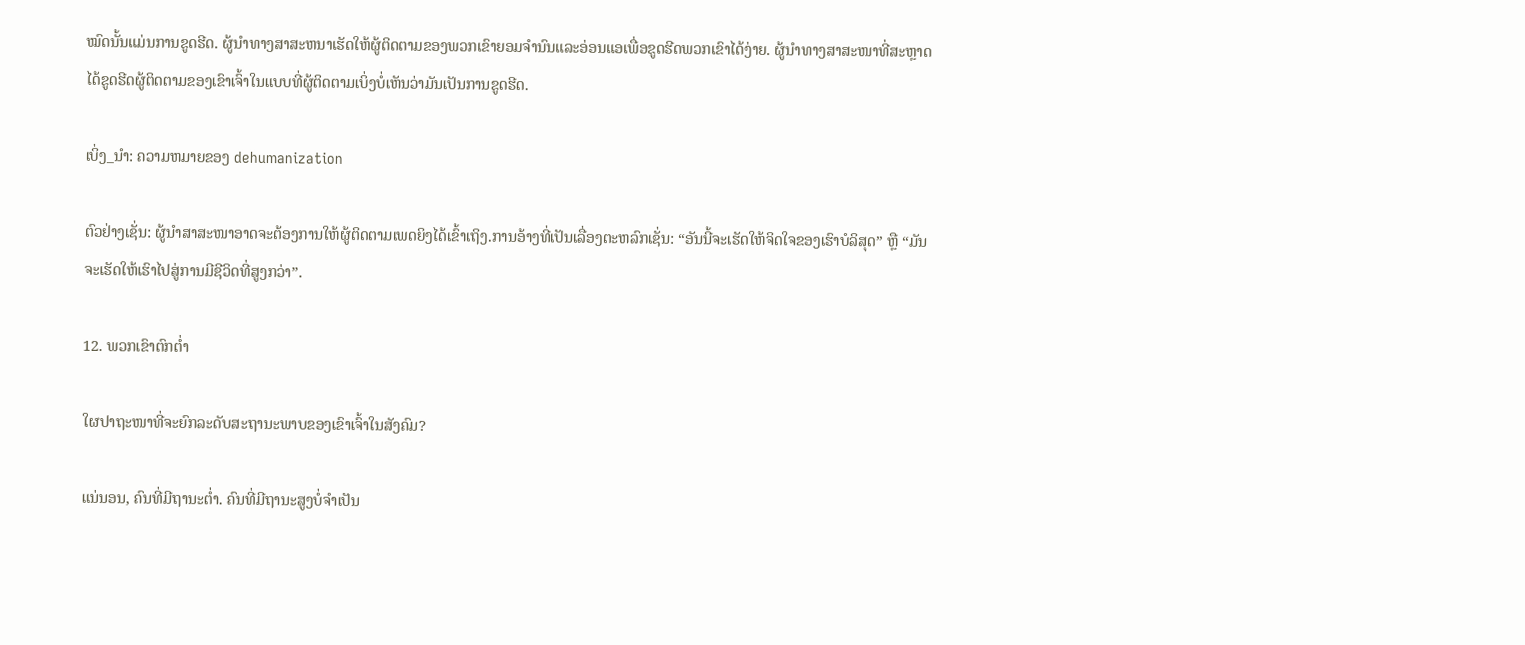ໝົດນັ້ນແມ່ນການຂູດຮີດ. ຜູ້ນໍາທາງສາສະຫນາເຮັດໃຫ້ຜູ້ຕິດຕາມຂອງພວກເຂົາຍອມຈໍານົນແລະອ່ອນແອເພື່ອຂູດຮີດພວກເຂົາໄດ້ງ່າຍ. ຜູ້ນໍາທາງສາສະໜາທີ່ສະຫຼາດໄດ້ຂູດຮີດຜູ້ຕິດຕາມຂອງເຂົາເຈົ້າໃນແບບທີ່ຜູ້ຕິດຕາມເບິ່ງບໍ່ເຫັນວ່າມັນເປັນການຂູດຮີດ.

ເບິ່ງ_ນຳ: ຄວາມຫມາຍຂອງ dehumanization

ຕົວຢ່າງເຊັ່ນ: ຜູ້ນໍາສາສະໜາອາດຈະຕ້ອງການໃຫ້ຜູ້ຕິດຕາມເພດຍິງໄດ້ເຂົ້າເຖິງ.ການອ້າງທີ່ເປັນເລື່ອງຕະຫລົກເຊັ່ນ: “ອັນນີ້ຈະເຮັດໃຫ້ຈິດໃຈຂອງເຮົາບໍລິສຸດ” ຫຼື “ມັນຈະເຮັດໃຫ້ເຮົາໄປສູ່ການມີຊີວິດທີ່ສູງກວ່າ”.

12. ພວກເຂົາຕົກຕໍ່າ

ໃຜປາຖະໜາທີ່ຈະຍົກລະດັບສະຖານະພາບຂອງເຂົາເຈົ້າໃນສັງຄົມ?

ແນ່ນອນ, ຄົນທີ່ມີຖານະຕ່ຳ. ຄົນທີ່ມີຖານະສູງບໍ່ຈຳເປັນ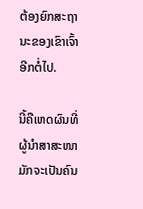ຕ້ອງຍົກສະຖານະຂອງເຂົາເຈົ້າອີກຕໍ່ໄປ.

ນີ້ຄືເຫດຜົນທີ່ຜູ້ນຳສາສະໜາມັກຈະເປັນຄົນ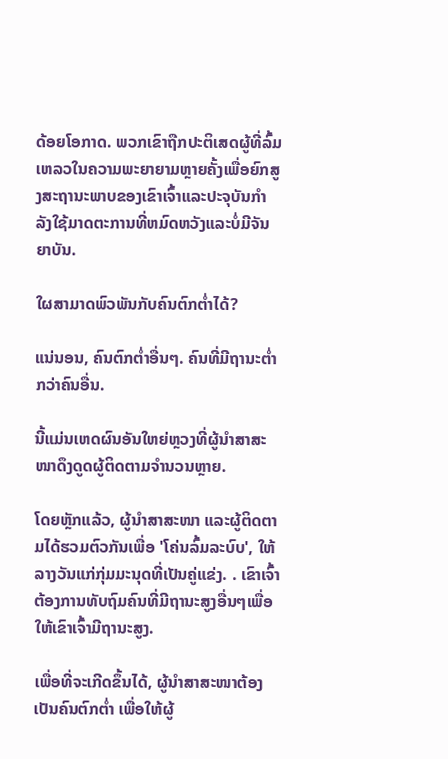ດ້ອຍໂອກາດ. ພວກເຂົາຖືກປະຕິເສດຜູ້ທີ່ລົ້ມເຫລວໃນຄວາມພະຍາຍາມຫຼາຍຄັ້ງເພື່ອຍົກສູງສະຖານະພາບຂອງເຂົາເຈົ້າແລະປະຈຸບັນກໍາລັງໃຊ້ມາດຕະການທີ່ຫມົດຫວັງແລະບໍ່ມີຈັນຍາບັນ.

ໃຜສາມາດພົວພັນກັບຄົນຕົກຕໍ່າໄດ້?

ແນ່ນອນ, ຄົນຕົກຕໍ່າອື່ນໆ. ຄົນທີ່ມີຖານະຕ່ຳກວ່າຄົນອື່ນ.

ນີ້ແມ່ນເຫດຜົນອັນໃຫຍ່ຫຼວງທີ່ຜູ້ນຳສາສະໜາດຶງດູດຜູ້ຕິດຕາມຈຳນວນຫຼາຍ.

ໂດຍຫຼັກແລ້ວ, ຜູ້ນຳສາສະໜາ ແລະຜູ້ຕິດຕາມໄດ້ຮວມຕົວກັນເພື່ອ 'ໂຄ່ນລົ້ມລະບົບ', ໃຫ້ລາງວັນແກ່ກຸ່ມມະນຸດທີ່ເປັນຄູ່ແຂ່ງ. . ເຂົາເຈົ້າຕ້ອງການທັບຖົມຄົນທີ່ມີຖານະສູງອື່ນໆເພື່ອໃຫ້ເຂົາເຈົ້າມີຖານະສູງ.

ເພື່ອທີ່ຈະເກີດຂຶ້ນໄດ້, ຜູ້ນໍາສາສະໜາຕ້ອງເປັນຄົນຕົກຕໍ່າ ເພື່ອໃຫ້ຜູ້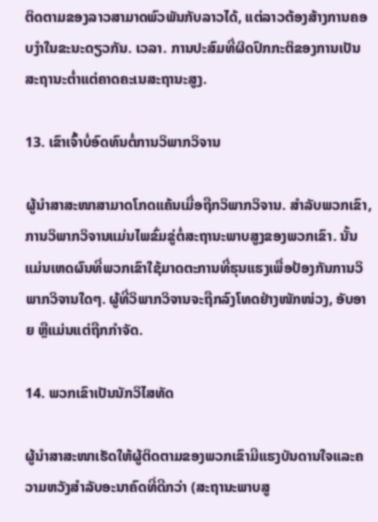ຕິດຕາມຂອງລາວສາມາດພົວພັນກັບລາວໄດ້, ແຕ່ລາວຕ້ອງສ້າງການຄອບງໍາໃນຂະນະດຽວກັນ. ເວລາ. ການປະສົມທີ່ຜິດປົກກະຕິຂອງການເປັນສະຖານະຕໍ່າແຕ່ຄາດຄະເນສະຖານະສູງ.

13. ເຂົາເຈົ້າບໍ່ອົດທົນຕໍ່ການວິພາກວິຈານ

ຜູ້ນຳສາສະໜາສາມາດໂກດແຄ້ນເມື່ອຖືກວິພາກວິຈານ. ສໍາລັບພວກເຂົາ, ການວິພາກວິຈານແມ່ນໄພຂົ່ມຂູ່ຕໍ່ສະຖານະພາບສູງຂອງພວກເຂົາ. ນັ້ນແມ່ນເຫດຜົນທີ່ພວກເຂົາໃຊ້ມາດຕະການທີ່ຮຸນແຮງເພື່ອປ້ອງກັນການວິພາກວິຈານໃດໆ. ຜູ້ທີ່ວິພາກວິຈານຈະຖືກລົງໂທດຢ່າງໜັກໜ່ວງ, ອັບອາຍ ຫຼືແມ່ນແຕ່ຖືກກຳຈັດ.

14. ພວກເຂົາເປັນນັກວິໄສທັດ

ຜູ້ນຳສາສະໜາເຮັດໃຫ້ຜູ້ຕິດຕາມຂອງພວກເຂົາມີແຮງບັນດານໃຈແລະຄວາມຫວັງສໍາລັບອະນາຄົດທີ່ດີກວ່າ (ສະຖານະພາບສູ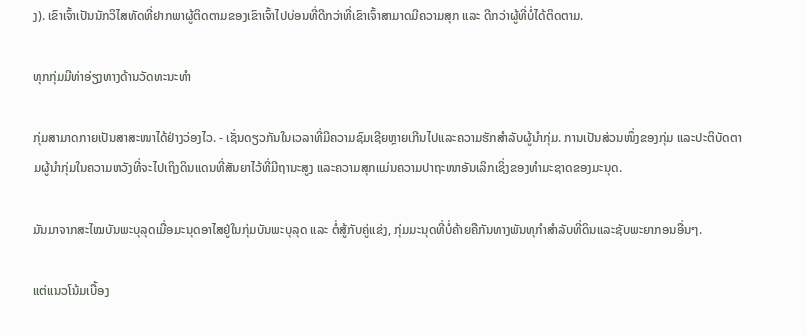ງ). ເຂົາເຈົ້າເປັນນັກວິໄສທັດທີ່ຢາກພາຜູ້ຕິດຕາມຂອງເຂົາເຈົ້າໄປບ່ອນທີ່ດີກວ່າທີ່ເຂົາເຈົ້າສາມາດມີຄວາມສຸກ ແລະ ດີກວ່າຜູ້ທີ່ບໍ່ໄດ້ຕິດຕາມ.

ທຸກກຸ່ມມີທ່າອ່ຽງທາງດ້ານວັດທະນະທໍາ

ກຸ່ມສາມາດກາຍເປັນສາສະໜາໄດ້ຢ່າງວ່ອງໄວ. - ເຊັ່ນດຽວກັນໃນເວລາທີ່ມີຄວາມຊົມເຊີຍຫຼາຍເກີນໄປແລະຄວາມຮັກສໍາລັບຜູ້ນໍາກຸ່ມ. ການເປັນສ່ວນໜຶ່ງຂອງກຸ່ມ ແລະປະຕິບັດຕາມຜູ້ນຳກຸ່ມໃນຄວາມຫວັງທີ່ຈະໄປເຖິງດິນແດນທີ່ສັນຍາໄວ້ທີ່ມີຖານະສູງ ແລະຄວາມສຸກແມ່ນຄວາມປາຖະໜາອັນເລິກເຊິ່ງຂອງທຳມະຊາດຂອງມະນຸດ.

ມັນມາຈາກສະໄໝບັນພະບຸລຸດເມື່ອມະນຸດອາໄສຢູ່ໃນກຸ່ມບັນພະບຸລຸດ ແລະ ຕໍ່ສູ້ກັບຄູ່ແຂ່ງ, ກຸ່ມມະນຸດທີ່ບໍ່ຄ້າຍຄືກັນທາງພັນທຸກໍາສໍາລັບທີ່ດິນແລະຊັບພະຍາກອນອື່ນໆ.

ແຕ່ແນວໂນ້ມເບື້ອງ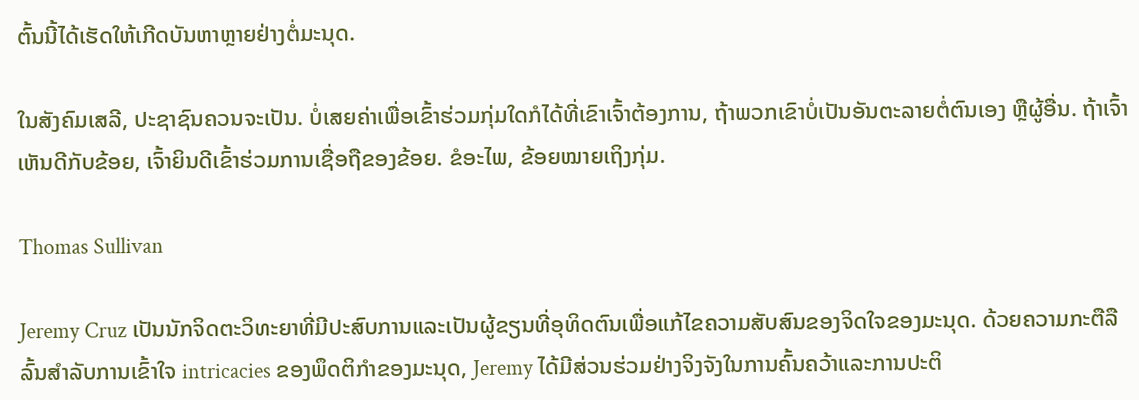ຕົ້ນນີ້ໄດ້ເຮັດໃຫ້ເກີດບັນຫາຫຼາຍຢ່າງຕໍ່ມະນຸດ.

ໃນສັງຄົມເສລີ, ປະຊາຊົນຄວນຈະເປັນ. ບໍ່ເສຍຄ່າເພື່ອເຂົ້າຮ່ວມກຸ່ມໃດກໍໄດ້ທີ່ເຂົາເຈົ້າຕ້ອງການ, ຖ້າພວກເຂົາບໍ່ເປັນອັນຕະລາຍຕໍ່ຕົນເອງ ຫຼືຜູ້ອື່ນ. ຖ້າເຈົ້າເຫັນດີກັບຂ້ອຍ, ເຈົ້າຍິນດີເຂົ້າຮ່ວມການເຊື່ອຖືຂອງຂ້ອຍ. ຂໍອະໄພ, ຂ້ອຍໝາຍເຖິງກຸ່ມ.

Thomas Sullivan

Jeremy Cruz ເປັນນັກຈິດຕະວິທະຍາທີ່ມີປະສົບການແລະເປັນຜູ້ຂຽນທີ່ອຸທິດຕົນເພື່ອແກ້ໄຂຄວາມສັບສົນຂອງຈິດໃຈຂອງມະນຸດ. ດ້ວຍຄວາມກະຕືລືລົ້ນສໍາລັບການເຂົ້າໃຈ intricacies ຂອງພຶດຕິກໍາຂອງມະນຸດ, Jeremy ໄດ້ມີສ່ວນຮ່ວມຢ່າງຈິງຈັງໃນການຄົ້ນຄວ້າແລະການປະຕິ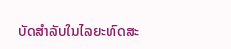ບັດສໍາລັບໃນໄລຍະທົດສະ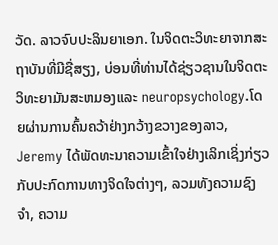ວັດ. ລາວຈົບປະລິນຍາເອກ. ໃນຈິດຕະວິທະຍາຈາກສະຖາບັນທີ່ມີຊື່ສຽງ, ບ່ອນທີ່ທ່ານໄດ້ຊ່ຽວຊານໃນຈິດຕະວິທະຍາມັນສະຫມອງແລະ neuropsychology.ໂດຍຜ່ານການຄົ້ນຄວ້າຢ່າງກວ້າງຂວາງຂອງລາວ, Jeremy ໄດ້ພັດທະນາຄວາມເຂົ້າໃຈຢ່າງເລິກເຊິ່ງກ່ຽວກັບປະກົດການທາງຈິດໃຈຕ່າງໆ, ລວມທັງຄວາມຊົງຈໍາ, ຄວາມ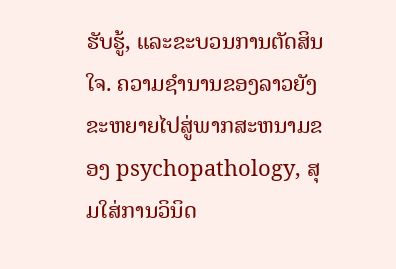ຮັບຮູ້, ແລະຂະບວນການຕັດສິນໃຈ. ຄວາມຊໍານານຂອງລາວຍັງຂະຫຍາຍໄປສູ່ພາກສະຫນາມຂອງ psychopathology, ສຸມໃສ່ການວິນິດ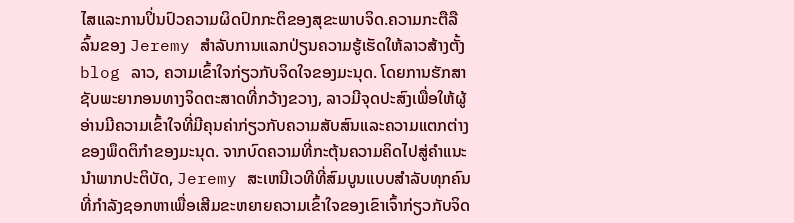ໄສແລະການປິ່ນປົວຄວາມຜິດປົກກະຕິຂອງສຸຂະພາບຈິດ.ຄວາມກະຕືລືລົ້ນຂອງ Jeremy ສໍາລັບການແລກປ່ຽນຄວາມຮູ້ເຮັດໃຫ້ລາວສ້າງຕັ້ງ blog ລາວ, ຄວາມເຂົ້າໃຈກ່ຽວກັບຈິດໃຈຂອງມະນຸດ. ໂດຍການຮັກສາຊັບພະຍາກອນທາງຈິດຕະສາດທີ່ກວ້າງຂວາງ, ລາວມີຈຸດປະສົງເພື່ອໃຫ້ຜູ້ອ່ານມີຄວາມເຂົ້າໃຈທີ່ມີຄຸນຄ່າກ່ຽວກັບຄວາມສັບສົນແລະຄວາມແຕກຕ່າງຂອງພຶດຕິກໍາຂອງມະນຸດ. ຈາກບົດຄວາມທີ່ກະຕຸ້ນຄວາມຄິດໄປສູ່ຄໍາແນະນໍາພາກປະຕິບັດ, Jeremy ສະເຫນີເວທີທີ່ສົມບູນແບບສໍາລັບທຸກຄົນທີ່ກໍາລັງຊອກຫາເພື່ອເສີມຂະຫຍາຍຄວາມເຂົ້າໃຈຂອງເຂົາເຈົ້າກ່ຽວກັບຈິດ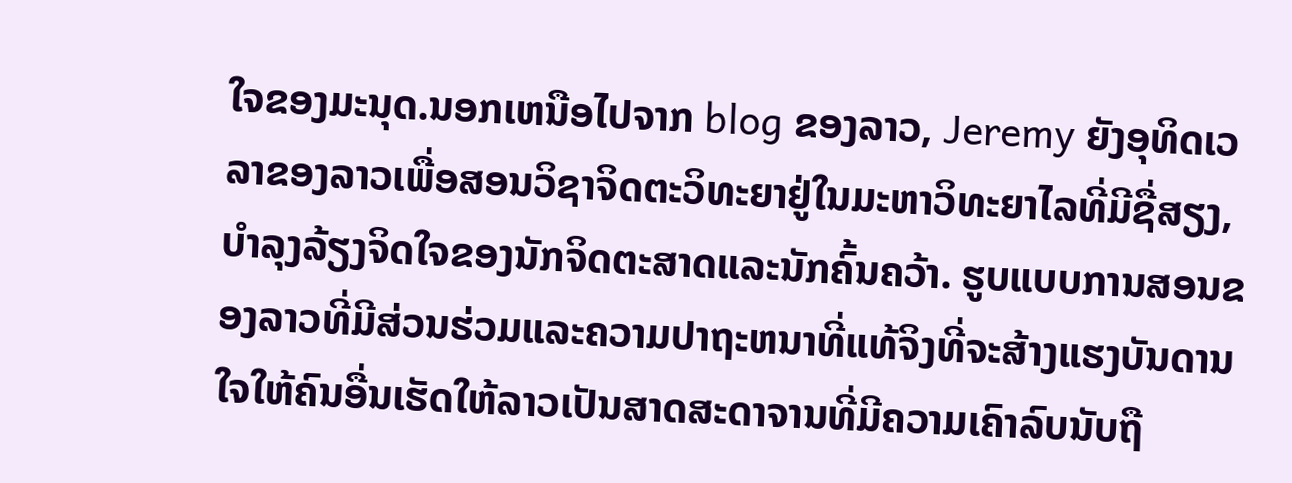ໃຈຂອງມະນຸດ.ນອກເຫນືອໄປຈາກ blog ຂອງລາວ, Jeremy ຍັງອຸທິດເວລາຂອງລາວເພື່ອສອນວິຊາຈິດຕະວິທະຍາຢູ່ໃນມະຫາວິທະຍາໄລທີ່ມີຊື່ສຽງ, ບໍາລຸງລ້ຽງຈິດໃຈຂອງນັກຈິດຕະສາດແລະນັກຄົ້ນຄວ້າ. ຮູບແບບການສອນຂອງລາວທີ່ມີສ່ວນຮ່ວມແລະຄວາມປາຖະຫນາທີ່ແທ້ຈິງທີ່ຈະສ້າງແຮງບັນດານໃຈໃຫ້ຄົນອື່ນເຮັດໃຫ້ລາວເປັນສາດສະດາຈານທີ່ມີຄວາມເຄົາລົບນັບຖື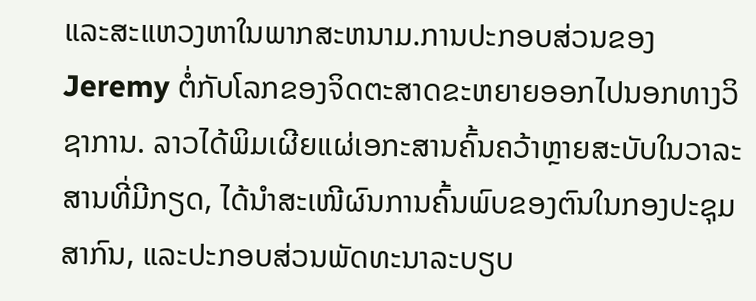ແລະສະແຫວງຫາໃນພາກສະຫນາມ.ການປະກອບສ່ວນຂອງ Jeremy ຕໍ່ກັບໂລກຂອງຈິດຕະສາດຂະຫຍາຍອອກໄປນອກທາງວິຊາການ. ລາວໄດ້ພິມເຜີຍແຜ່ເອກະສານຄົ້ນຄວ້າຫຼາຍສະບັບໃນວາລະສານທີ່ມີກຽດ, ໄດ້ນຳສະເໜີຜົນການຄົ້ນພົບຂອງຕົນໃນກອງປະຊຸມສາກົນ, ແລະປະກອບສ່ວນພັດທະນາລະບຽບ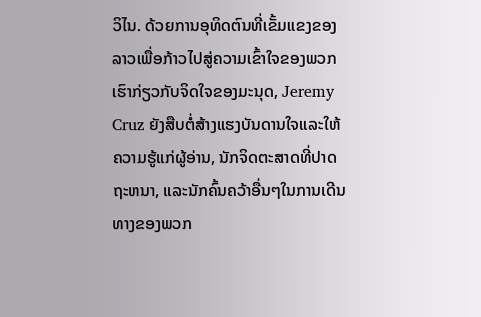ວິໄນ. ດ້ວຍການອຸທິດຕົນທີ່ເຂັ້ມແຂງຂອງລາວເພື່ອກ້າວໄປສູ່ຄວາມເຂົ້າໃຈຂອງພວກເຮົາກ່ຽວກັບຈິດໃຈຂອງມະນຸດ, Jeremy Cruz ຍັງສືບຕໍ່ສ້າງແຮງບັນດານໃຈແລະໃຫ້ຄວາມຮູ້ແກ່ຜູ້ອ່ານ, ນັກຈິດຕະສາດທີ່ປາດຖະຫນາ, ແລະນັກຄົ້ນຄວ້າອື່ນໆໃນການເດີນທາງຂອງພວກ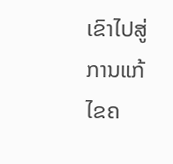ເຂົາໄປສູ່ການແກ້ໄຂຄ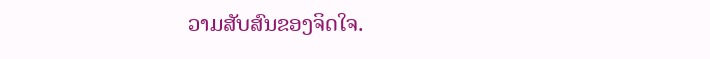ວາມສັບສົນຂອງຈິດໃຈ.